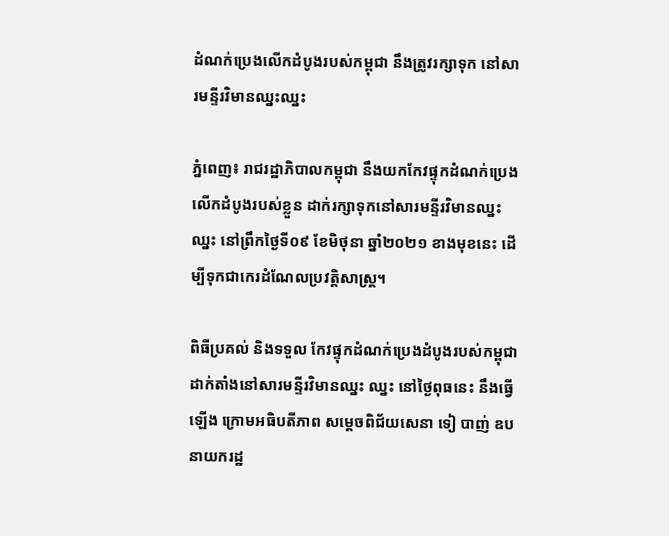ដំណក់ប្រេងលើកដំបូងរបស់កម្ពុជា នឹងត្រូវរក្សាទុក នៅសារមន្ទីរវិមានឈ្នះឈ្នះ

ភ្នំពេញ៖ រាជរដ្ឋាភិបាលកម្ពុជា នឹងយកកែវផ្ទុកដំណក់ប្រេងលើកដំបូងរបស់ខ្លួន ដាក់រក្សាទុកនៅសារមន្ទីរវិមានឈ្នះ ឈ្នះ នៅព្រឹកថ្ងៃទី០៩ ខែមិថុនា ឆ្នាំ២០២១ ខាងមុខនេះ ដើម្បីទុកជាកេរដំណែលប្រវត្តិសាស្រ្ត។

ពិធីប្រគល់ និងទទួល កែវផ្ទុកដំណក់ប្រេងដំបូងរបស់កម្ពុជា ដាក់តាំងនៅសារមន្ទីរវិមានឈ្នះ ឈ្នះ នៅថ្ងៃពុធនេះ នឹងធ្វើឡើង ក្រោមអធិបតីភាព សម្តេចពិជ័យសេនា ទៀ បាញ់ ឧបនាយករដ្ឋ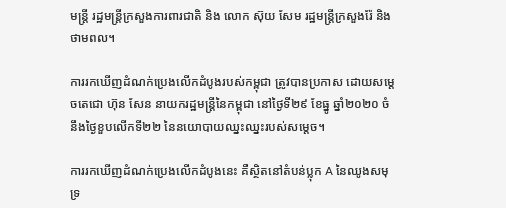មន្រ្តី រដ្ឋមន្រ្តីក្រសួងការពារជាតិ និង លោក ស៊ុយ សែម រដ្ឋមន្រ្តីក្រសួងរ៉ែ និងថាមពល។

ការរកឃើញដំណក់ប្រេងលើកដំបូងរបស់កម្ពុជា ត្រូវបានប្រកាស ដោយសម្តេចតេជោ ហ៊ុន សែន នាយករដ្ឋមន្រ្តីនៃកម្ពុជា នៅថ្ងៃទី២៩ ខែធ្នូ ឆ្នាំ២០២០ ចំនឹងថ្ងៃខួបលើកទី២២ នៃនយោបាយឈ្នះឈ្នះរបស់សម្តេច។

ការរកឃើញដំណក់ប្រេងលើកដំបូងនេះ គឺស្ថិតនៅតំបន់ប្លុក A នៃឈូងសមុទ្រ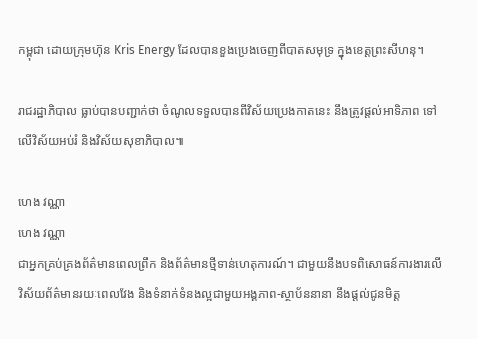កម្ពុជា ដោយក្រុមហ៊ុន Kris Energy ដែលបានខួងប្រេងចេញពីបាតសមុទ្រ ក្នុងខេត្តព្រះសីហនុ។

រាជរដ្ឋាភិបាល ធ្លាប់បានបញ្ជាក់ថា ចំណូលទទួលបានពីវិស័យប្រេងកាតនេះ នឹងត្រូវផ្តល់អាទិភាព ទៅលើវិស័យអប់រំ និងវិស័យសុខាភិបាល៕

ហេង វណ្ណា
ហេង វណ្ណា
ជាអ្នកគ្រប់គ្រងព័ត៌មានពេលព្រឹក និងព័ត៌មានថ្មីទាន់ហេតុការណ៍។ ជាមួយនឹងបទពិសោធន៍ការងារលើវិស័យព័ត៌មានរយៈពេលវែង និងទំនាក់ទំនងល្អជាមួយអង្គភាព-ស្ថាប័ននានា នឹងផ្ដល់ជូនមិត្ត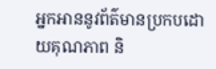អ្នកអាននូវព័ត៌មានប្រកបដោយគុណភាព និ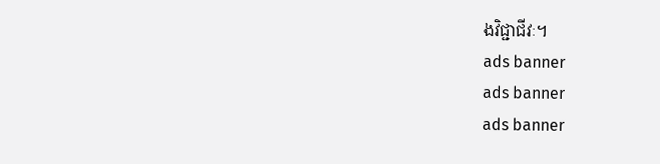ងវិជ្ជាជីវៈ។
ads banner
ads banner
ads banner